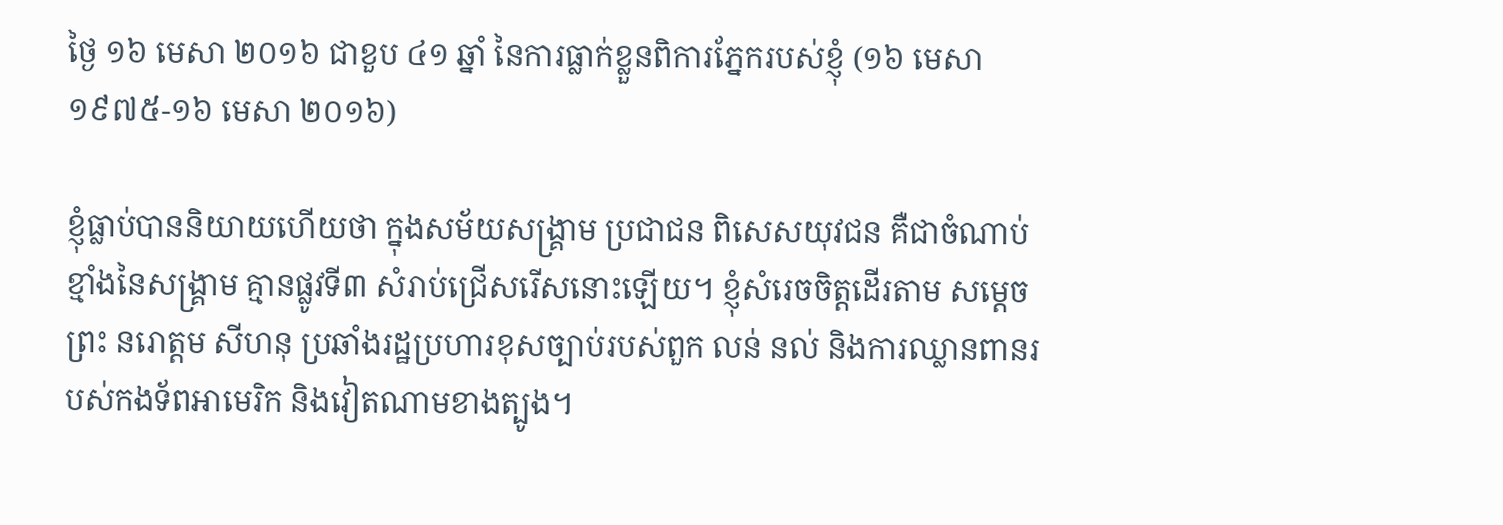ថ្ងៃ ១៦ មេសា ២០១៦ ជាខួប ៤១ ឆ្នាំ នៃការធ្លាក់ខ្លួនពិការភ្នែករបស់ខ្ញុំ (១៦ មេសា១៩៧៥-១៦ មេសា ២០១៦)

ខ្ញុំធ្លាប់បាននិយាយហើយថា ក្នុងសម័យសង្គ្រាម ប្រជាជន ពិសេសយុវជន គឺជាចំណាប់ខ្មាំងនៃសង្គ្រាម គ្មានផ្លូវទី៣ សំរាប់ជ្រើសរើសនោះឡើយ។ ខ្ញុំសំរេចចិត្តដើរតាម សម្តេចព្រះ នរោត្តម សីហនុ ប្រឆាំងរដ្ឋប្រហារខុសច្បាប់របស់ពួក លន់ នល់ និងការឈ្លានពានរបស់កងទ័ពអាមេរិក និងវៀតណាមខាងត្បូង។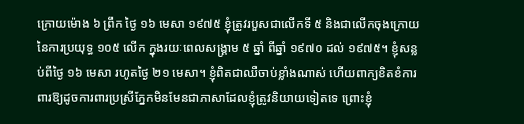ក្រោយម៉ោង ៦ ព្រឹក ថ្ងៃ ១៦ មេសា ១៩៧៥ ខ្ញុំត្រូវរបួសជាលើកទី ៥ និងជាលើកចុងក្រោយនៃការប្រយុទ្ធ ១០៥ លើក ក្នុងរយៈពេលសង្គ្រាម ៥ ឆ្នាំ ពីឆ្នាំ ១៩៧០ ដល់ ១៩៧៥។ ខ្ញុំសន្លប់ពីថ្ងៃ ១៦ មេសា រហូតថ្ងៃ ២១ មេសា។ ខ្ញុំពិតជាឈឺចាប់ខ្លាំងណាស់ ហើយពាក្យខិតខំការពារឱ្យដូចការពារប្រស្រីភ្នែកមិនមែនជាភាសាដែលខ្ញុំត្រូវនិយាយទៀតទេ ព្រោះខ្ញុំ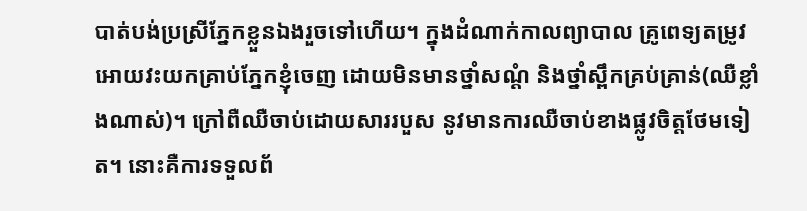បាត់បង់ប្រស្រីភ្នែកខ្លួនឯងរួចទៅហើយ។ ក្នុងដំណាក់កាលព្យាបាល គ្រូពេទ្យតម្រូវអោយវះយកគ្រាប់ភ្នែកខ្ញុំចេញ ដោយមិនមានថ្នាំសណ្ដំ និងថ្នាំស្ពឹកគ្រប់គ្រាន់(ឈឺខ្លាំងណាស់)។ ក្រៅពឺឈឺចាប់ដោយសាររបួស នូវមានការឈឺចាប់ខាងផ្លូវចិត្តថែមទៀត។ នោះគឺការទទួលព័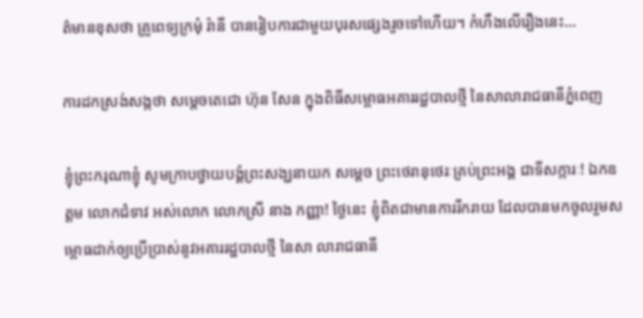ត៌មានខុសថា គ្រូពេទ្យក្រមុំ រ៉ានី បានរៀបការជាមួយបុរសផ្សេងរួចទៅហើយ។ កំហឹងលើរឿងនេះ…

ការដកស្រង់សង្កថា សម្តេចតេជោ ហ៊ុន សែន ក្នុងពិធីសម្ពោធអគាររដ្ឋបាលថ្មី នៃសាលារាជធានីភ្នំពេញ

ខ្ញុំព្រះករុណាខ្ញុំ សូមក្រាបថ្វាយបង្គំព្រះសង្ឃនាយក សម្តេច ព្រះថេរានុថេរៈគ្រប់ព្រះអង្គ ជាទីសក្ការៈ! ឯកឧត្តម លោកជំទាវ អស់លោក លោកស្រី នាង កញ្ញា! ថ្ងៃនេះ ខ្ញុំពិតជាមានការរីករាយ ដែលបានមកចូលរួមសម្ពោធដាក់ឲ្យប្រើប្រាស់នូវអគាររដ្ឋបាលថ្មី នៃសា លារាជធានី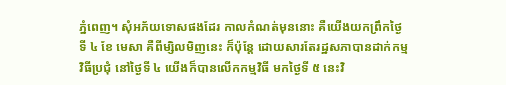ភ្នំពេញ។ សុំអភ័យទោសផងដែរ កាលកំណត់មុននោះ គឺយើងយកព្រឹកថ្ងៃទី ៤ ខែ មេសា គឺពីម្សិលមិញនេះ ក៏ប៉ុន្តែ ដោយសារតែរដ្ឋសភាបានដាក់កម្មវិធីប្រជុំ នៅថ្ងៃទី ៤ យើងក៏បានលើកកម្មវិធី មកថ្ងៃទី ៥ នេះវិ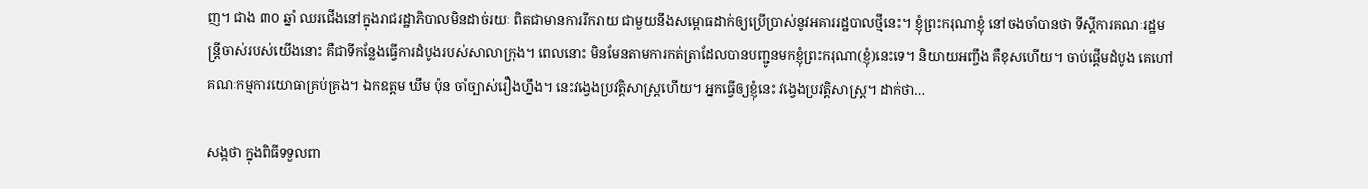ញ។ ជាង ៣០ ឆ្នាំ ឈរជើងនៅក្នុងរាជរដ្ឋាភិបាលមិនដាច់រយៈ ពិតជាមានការរីករាយ ជាមួយនឹងសម្ពោធដាក់ឲ្យប្រើប្រាស់នូវអគាររដ្ឋបាលថ្មីនេះ។ ខ្ញុំព្រះករុណាខ្ញុំ នៅចងចាំបានថា ទីស្តីការគណៈរដ្ឋមន្ត្រីចាស់របស់យើងនោះ គឺជាទីកន្លែងធ្វើការដំបូងរបស់សាលាក្រុង។ ពេលនោះ មិនមែនតាមការកត់ត្រាដែលបានបញ្ជូនមកខ្ញុំព្រះករុណា(ខ្ញុំ)នេះទេ។ និយាយអញ្ចឹង គឺខុសហើយ។ ចាប់ផ្តើមដំបូង គេហៅគណៈកម្មការយោធាគ្រប់គ្រង។ ឯកឧត្តម ឃឹម ប៉ុន ចាំច្បាស់រឿងហ្នឹង។ នេះវង្វេងប្រវត្តិសាស្ត្រហើយ។ អ្នកធ្វើឲ្យខ្ញុំនេះ វង្វេងប្រវត្តិសាស្ត្រ។ ដាក់ថា…

សង្កថា ក្នុងពិធីទទួលពា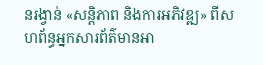នរង្វាន់ «សន្តិភាព និងការអភិវឌ្ឍ» ពីសហព័ន្ធអ្នកសារព័ត៌មានអា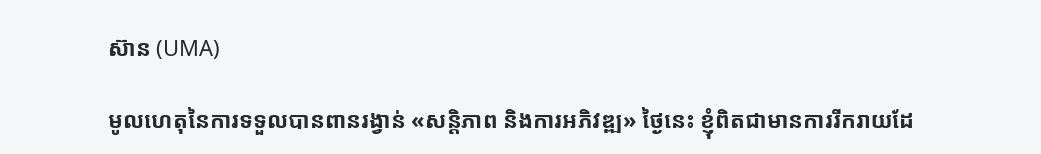ស៊ាន (UMA)

មូលហេតុនៃការទទួលបានពានរង្វាន់ «សន្តិភាព និងការអភិវឌ្ឍ» ថ្ងៃនេះ ខ្ញុំពិតជាមានការរីករាយដែ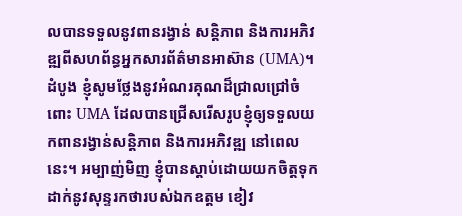លបានទទួលនូវពានរង្វាន់ សន្តិភាព និងការអភិវឌ្ឍពីសហព័ន្ធអ្នកសារព័ត៌មានអាស៊ាន (UMA)។ ដំបូង ខ្ញុំសូមថ្លែងនូវអំណរគុណដ៏ជ្រាលជ្រៅចំពោះ UMA ដែលបានជ្រើសរើសរូបខ្ញុំឲ្យទទួលយកពានរង្វាន់សន្តិភាព និងការអភិវឌ្ឍ នៅពេលនេះ។ អម្បាញ់មិញ ខ្ញុំបានស្តាប់ដោយយកចិត្តទុកដាក់នូវសុន្ទរកថារបស់ឯកឧត្តម ខៀវ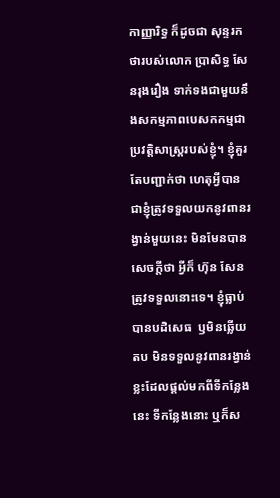កាញ្ញារិទ្ធ ក៏ដូចជា សុន្ទរកថារបស់លោក ប្រាសិទ្ធ សែនរុងរឿង ទាក់ទងជាមួយនឹងសកម្មភាពបេសកកម្មជាប្រវត្តិសាស្រ្តរបស់ខ្ញុំ។ ខ្ញុំគួរតែបញ្ជាក់ថា ហេតុអ្វីបានជាខ្ញុំត្រូវទទួលយកនូវពានរង្វាន់មួយនេះ មិនមែនបានសេចក្តីថា អ្វីក៏ ហ៊ុន សែន ត្រូវទទួលនោះទេ។ ខ្ញុំធ្លាប់បានបដិសេធ  ឫមិនឆ្លើយតប មិនទទួលនូវពានរង្វាន់ខ្លះដែលផ្តល់មកពីទីកន្លែងនេះ ទីកន្លែងនោះ ឬក៏ស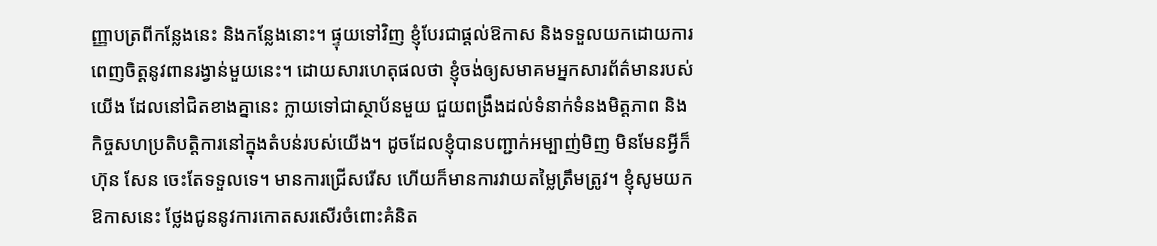ញ្ញាបត្រពីកន្លែងនេះ និងកន្លែងនោះ។ ផ្ទុយទៅវិញ ខ្ញុំបែរជាផ្តល់ឱកាស និងទទួលយកដោយការពេញចិត្តនូវពានរង្វាន់មួយនេះ។ ដោយសារហេតុផលថា ខ្ញុំចង់ឲ្យសមាគមអ្នកសារព័ត៌មានរបស់យើង ដែលនៅជិតខាងគ្នានេះ ក្លាយទៅជាស្ថាប័នមួយ ជួយពង្រឹងដល់ទំនាក់ទំនងមិត្តភាព និងកិច្ចសហប្រតិបត្តិការនៅក្នុងតំបន់របស់យើង។ ដូចដែលខ្ញុំបានបញ្ជាក់អម្បាញ់មិញ មិនមែនអ្វីក៏ ហ៊ុន សែន ចេះតែទទួលទេ។ មានការជ្រើសរើស ហើយក៏មានការវាយតម្លៃត្រឹមត្រូវ។ ខ្ញុំសូមយកឱកាសនេះ ថ្លែងជូននូវការកោតសរសើរចំពោះគំនិត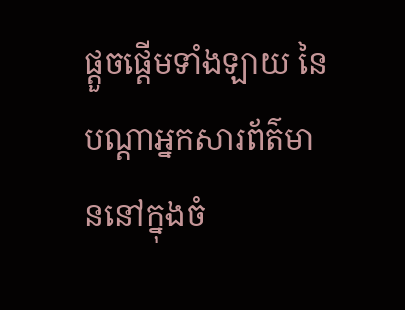ផ្តួចផ្តើមទាំងឡាយ នៃបណ្តាអ្នកសារព័ត៌មាននៅក្នុងចំ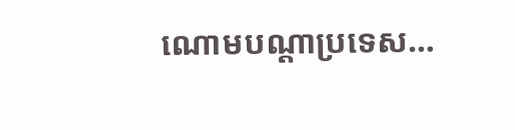ណោមបណ្តាប្រទេស…